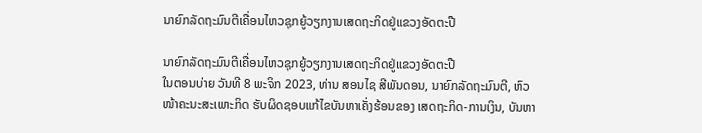ນາຍົກລັດຖະມົນຕີເຄື່ອນໄຫວຊຸກຍູ້ວຽກງານເສດຖະກິດຢູ່ແຂວງອັດຕະປື

ນາຍົກລັດຖະມົນຕີເຄື່ອນໄຫວຊຸກຍູ້ວຽກງານເສດຖະກິດຢູ່ແຂວງອັດຕະປື
ໃນຕອນບ່າຍ ວັນທີ 8 ພະຈິກ 2023, ທ່ານ ສອນໄຊ ສີພັນດອນ, ນາຍົກລັດຖະມົນຕີ, ຫົວໜ້າຄະນະສະເພາະກິດ ຮັບຜິດຊອບແກ້ໄຂບັນຫາເຄັ່ງຮ້ອນຂອງ ເສດຖະກິດ-ການເງິນ, ບັນຫາ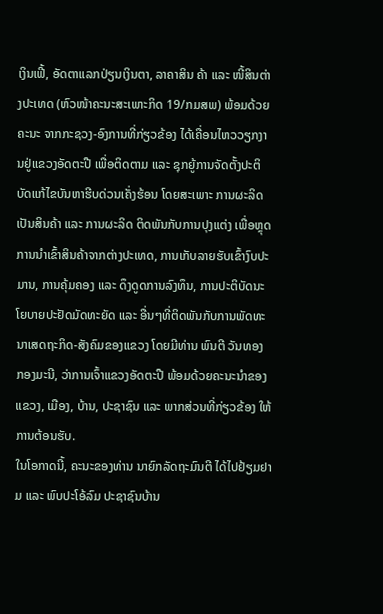ເງິນເຟີ້, ອັດຕາແລກປ່ຽນເງິນຕາ, ລາຄາສິນ ຄ້າ ແລະ ໜີ້ສິນຕ່າງປະເທດ (ຫົວໜ້າຄະນະສະເພາະກິດ 19/ກມສພ) ພ້ອມດ້ວຍຄະນະ ຈາກກະຊວງ-ອົງການທີ່ກ່ຽວຂ້ອງ ໄດ້ເຄື່ອນໄຫວວຽກງານຢູ່ແຂວງອັດຕະປື ເພື່ອຕິດຕາມ ແລະ ຊຸກຍູ້ການຈັດຕັ້ງປະຕິບັດແກ້ໄຂບັນຫາຮີບດ່ວນເຄັ່ງຮ້ອນ ໂດຍສະເພາະ ການຜະລິດເປັນສິນຄ້າ ແລະ ການຜະລິດ ຕິດພັນກັບການປຸງແຕ່ງ ເພື່ອຫຼຸດການນຳເຂົ້າສິນຄ້າຈາກຕ່າງປະເທດ, ການເກັບລາຍຮັບເຂົ້າງົບປະມານ, ການຄຸ້ມຄອງ ແລະ ດຶງດູດການລົງທຶນ, ການປະຕິບັດນະໂຍບາຍປະຢັດມັດທະຍັດ ແລະ ອື່ນໆທີ່ຕິດພັນກັບການພັດທະນາເສດຖະກິດ-ສັງຄົມຂອງແຂວງ ໂດຍມີທ່ານ ພົນຕີ ວັນທອງ ກອງມະນີ, ວ່າການເຈົ້າແຂວງອັດຕະປື ພ້ອມດ້ວຍຄະນະນຳຂອງແຂວງ, ເມືອງ, ບ້ານ, ປະຊາຊົນ ແລະ ພາກສ່ວນທີ່ກ່ຽວຂ້ອງ ໃຫ້ການຕ້ອນຮັບ.
ໃນໂອກາດນີ້, ຄະນະຂອງທ່ານ ນາຍົກລັດຖະມົນຕີ ໄດ້ໄປຢ້ຽມຢາມ ແລະ ພົບປະໂອ້ລົມ ປະຊາຊົນບ້ານ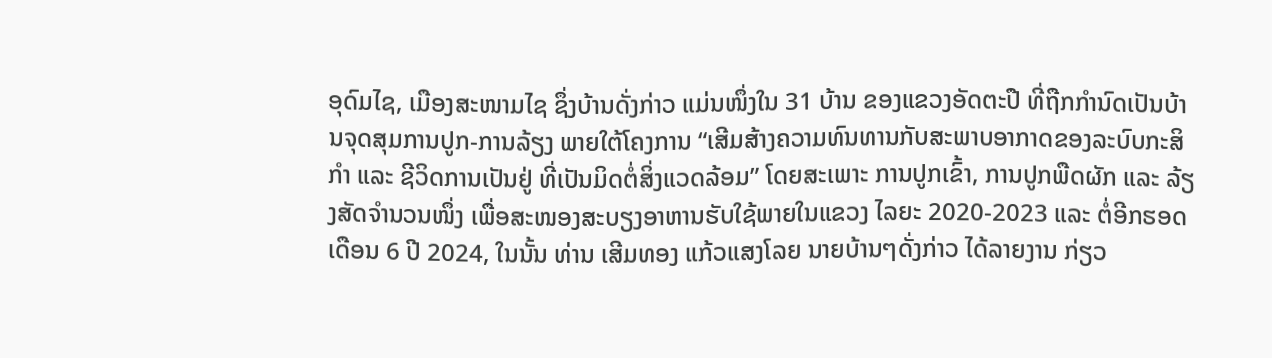ອຸດົມໄຊ, ເມືອງສະໜາມໄຊ ຊຶ່ງບ້ານດັ່ງກ່າວ ແມ່ນໜຶ່ງໃນ 31 ບ້ານ ຂອງແຂວງອັດຕະປື ທີ່ຖືກກຳນົດເປັນບ້ານຈຸດສຸມການປູກ-ການລ້ຽງ ພາຍໃຕ້ໂຄງການ “ເສີມສ້າງຄວາມທົນທານກັບສະພາບອາກາດຂອງລະບົບກະສິກຳ ແລະ ຊີວິດການເປັນຢູ່ ທີ່ເປັນມິດຕໍ່ສິ່ງແວດລ້ອມ” ໂດຍສະເພາະ ການປູກເຂົ້າ, ການປູກພືດຜັກ ແລະ ລ້ຽງສັດຈຳນວນໜຶ່ງ ເພື່ອສະໜອງສະບຽງອາຫານຮັບໃຊ້ພາຍໃນແຂວງ ໄລຍະ 2020-2023 ແລະ ຕໍ່ອີກຮອດເດືອນ 6 ປີ 2024, ໃນນັ້ນ ທ່ານ ເສີມທອງ ແກ້ວແສງໂລຍ ນາຍບ້ານໆດັ່ງກ່າວ ໄດ້ລາຍງານ ກ່ຽວ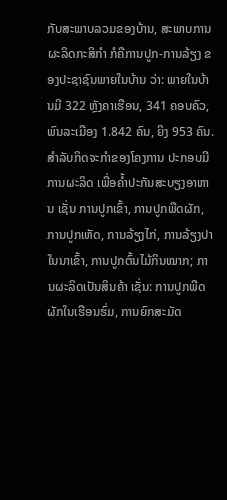ກັບສະພາບລວມຂອງບ້ານ, ສະພາບການຜະລິດກະສິກຳ ກໍຄືການປູກ-ການລ້ຽງ ຂອງປະຊາຊົນພາຍໃນບ້ານ ວ່າ: ພາຍໃນບ້ານມີ 322 ຫຼັງຄາເຮືອນ, 341 ຄອບຄົວ, ພົນລະເມືອງ 1.842 ຄົນ, ຍິງ 953 ຄົນ. ສຳລັບກິດຈະກຳຂອງໂຄງການ ປະກອບມີ ການຜະລິດ ເພື່ອຄໍ້າປະກັນສະບຽງອາຫານ ເຊັ່ນ ການປູກເຂົ້າ, ການປູກພືດຜັກ, ການປູກເຫັດ, ການລ້ຽງໄກ່, ການລ້ຽງປາໃນນາເຂົ້າ, ການປູກຕົ້ນໄມ້ກິນໝາກ; ການຜະລິດເປັນສິນຄ້າ ເຊັ່ນ: ການປູກພືດຜັກໃນເຮືອນຮົ່ມ, ການຍົກສະມັດ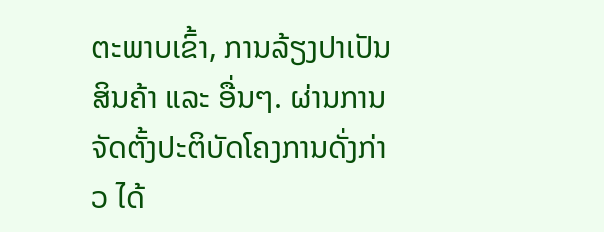ຕະພາບເຂົ້າ, ການລ້ຽງປາເປັນສິນຄ້າ ແລະ ອື່ນໆ. ຜ່ານການຈັດຕັ້ງປະຕິບັດໂຄງການດັ່ງກ່າວ ໄດ້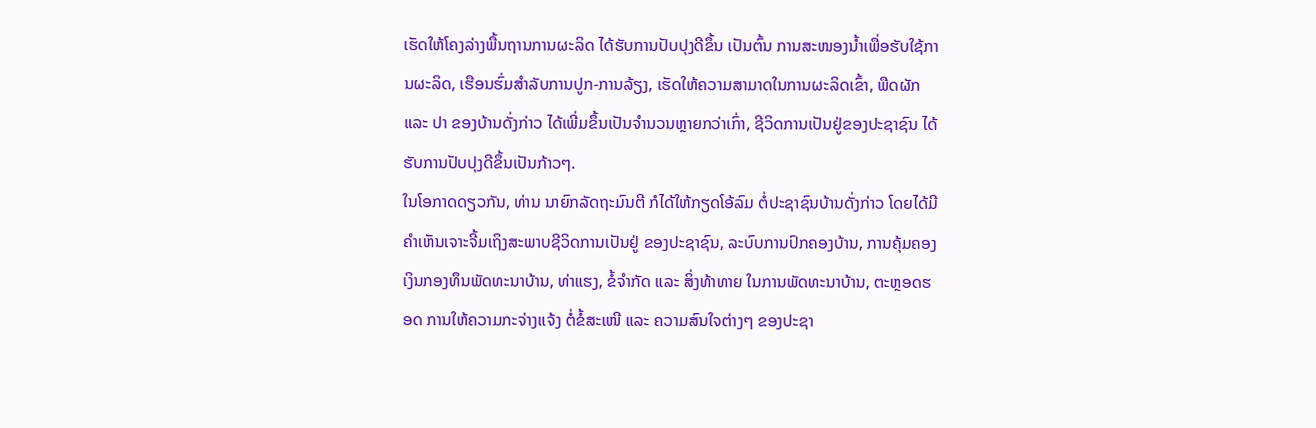ເຮັດໃຫ້ໂຄງລ່າງພື້ນຖານການຜະລິດ ໄດ້ຮັບການປັບປຸງດີຂຶ້ນ ເປັນຕົ້ນ ການສະໜອງນໍ້າເພື່ອຮັບໃຊ້ການຜະລິດ, ເຮືອນຮົ່ມສຳລັບການປູກ-ການລ້ຽງ, ເຮັດໃຫ້ຄວາມສາມາດໃນການຜະລິດເຂົ້າ, ພືດຜັກ ແລະ ປາ ຂອງບ້ານດັ່ງກ່າວ ໄດ້ເພີ່ມຂຶ້ນເປັນຈໍານວນຫຼາຍກວ່າເກົ່າ, ຊີວິດການເປັນຢູ່ຂອງປະຊາຊົນ ໄດ້ຮັບການປັບປຸງດີຂຶ້ນເປັນກ້າວໆ.
ໃນໂອກາດດຽວກັນ, ທ່ານ ນາຍົກລັດຖະມົນຕີ ກໍໄດ້ໃຫ້ກຽດໂອ້ລົມ ຕໍ່ປະຊາຊົນບ້ານດັ່ງກ່າວ ໂດຍໄດ້ມີຄໍາເຫັນເຈາະຈີ້ມເຖິງສະພາບຊີວິດການເປັນຢູ່ ຂອງປະຊາຊົນ, ລະບົບການປົກຄອງບ້ານ, ການຄຸ້ມຄອງເງິນກອງທຶນພັດທະນາບ້ານ, ທ່າແຮງ, ຂໍ້ຈຳກັດ ແລະ ສິ່ງທ້າທາຍ ໃນການພັດທະນາບ້ານ, ຕະຫຼອດຮອດ ການໃຫ້ຄວາມກະຈ່າງແຈ້ງ ຕໍ່ຂໍ້ສະເໜີ ແລະ ຄວາມສົນໃຈຕ່າງໆ ຂອງປະຊາ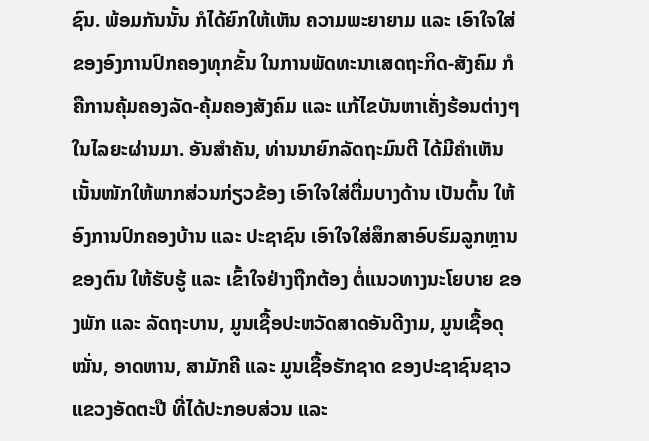ຊົນ. ພ້ອມກັນນັ້ນ ກໍໄດ້ຍົກໃຫ້ເຫັນ ຄວາມພະຍາຍາມ ແລະ ເອົາໃຈໃສ່ ຂອງອົງການປົກຄອງທຸກຂັ້ນ ໃນການພັດທະນາເສດຖະກິດ-ສັງຄົມ ກໍຄືການຄຸ້ມຄອງລັດ-ຄຸ້ມຄອງສັງຄົມ ແລະ ແກ້ໄຂບັນຫາເຄັ່ງຮ້ອນຕ່າງໆ ໃນໄລຍະຜ່ານມາ. ອັນສຳຄັນ, ທ່ານນາຍົກລັດຖະມົນຕີ ໄດ້ມີຄຳເຫັນເນັ້ນໜັກໃຫ້ພາກສ່ວນກ່ຽວຂ້ອງ ເອົາໃຈໃສ່ຕື່ມບາງດ້ານ ເປັນຕົ້ນ ໃຫ້ອົງການປົກຄອງບ້ານ ແລະ ປະຊາຊົນ ເອົາໃຈໃສ່ສຶກສາອົບຮົມລູກຫຼານຂອງຕົນ ໃຫ້ຮັບຮູ້ ແລະ ເຂົ້າໃຈຢ່າງຖືກຕ້ອງ ຕໍ່ແນວທາງນະໂຍບາຍ ຂອງພັກ ແລະ ລັດຖະບານ, ມູນເຊື້ອປະຫວັດສາດອັນດີງາມ, ມູນເຊື້ອດຸໝັ່ນ, ອາດຫານ, ສາມັກຄີ ແລະ ມູນເຊື້ອຮັກຊາດ ຂອງປະຊາຊົນຊາວແຂວງອັດຕະປື ທີ່ໄດ້ປະກອບສ່ວນ ແລະ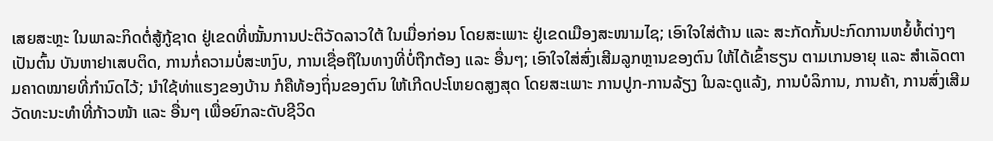ເສຍສະຫຼະ ໃນພາລະກິດຕໍ່ສູ້ກູ້ຊາດ ຢູ່ເຂດທີ່ໝັ້ນການປະຕິວັດລາວໃຕ້ ໃນເມື່ອກ່ອນ ໂດຍສະເພາະ ຢູ່ເຂດເມືອງສະໜາມໄຊ; ເອົາໃຈໃສ່ຕ້ານ ແລະ ສະກັດກັ້ນປະກົດການຫຍໍ້ທໍ້ຕ່າງໆ ເປັນຕົ້ນ ບັນຫາຢາເສບຕິດ, ການກໍ່ຄວາມບໍ່ສະຫງົບ, ການເຊື່ອຖືໃນທາງທີ່ບໍ່ຖືກຕ້ອງ ແລະ ອື່ນໆ; ເອົາໃຈໃສ່ສົ່ງເສີມລູກຫຼານຂອງຕົນ ໃຫ້ໄດ້ເຂົ້າຮຽນ ຕາມເກນອາຍຸ ແລະ ສຳເລັດຕາມຄາດໝາຍທີ່ກຳນົດໄວ້; ນຳໃຊ້ທ່າແຮງຂອງບ້ານ ກໍຄືທ້ອງຖິ່ນຂອງຕົນ ໃຫ້ເກີດປະໂຫຍດສູງສຸດ ໂດຍສະເພາະ ການປູກ-ການລ້ຽງ ໃນລະດູແລ້ງ, ການບໍລິການ, ການຄ້າ, ການສົ່ງເສີມວັດທະນະທຳທີ່ກ້າວໜ້າ ແລະ ອື່ນໆ ເພື່ອຍົກລະດັບຊີວິດ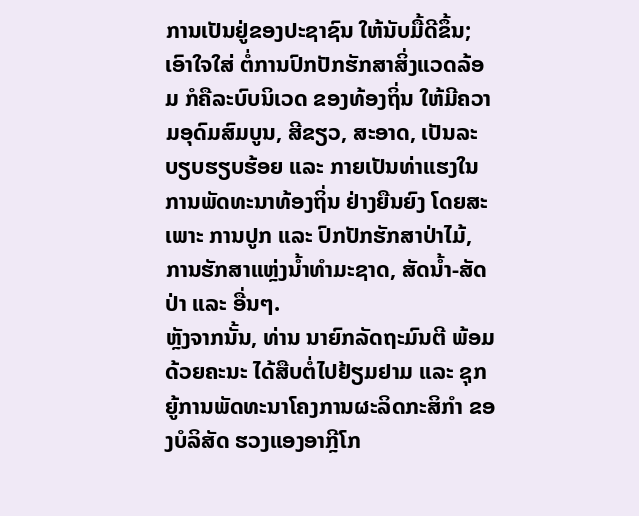ການເປັນຢູ່ຂອງປະຊາຊົນ ໃຫ້ນັບມື້ດີຂຶ້ນ; ເອົາໃຈໃສ່ ຕໍ່ການປົກປັກຮັກສາສິ່ງແວດລ້ອມ ກໍຄືລະບົບນິເວດ ຂອງທ້ອງຖິ່ນ ໃຫ້ມີຄວາມອຸດົມສົມບູນ, ສີຂຽວ, ສະອາດ, ເປັນລະບຽບຮຽບຮ້ອຍ ແລະ ກາຍເປັນທ່າແຮງໃນການພັດທະນາທ້ອງຖິ່ນ ຢ່າງຍືນຍົງ ໂດຍສະເພາະ ການປູກ ແລະ ປົກປັກຮັກສາປ່າໄມ້, ການຮັກສາແຫຼ່ງນໍ້າທຳມະຊາດ, ສັດນໍ້າ-ສັດປ່າ ແລະ ອື່ນໆ.
ຫຼັງຈາກນັ້ນ, ທ່ານ ນາຍົກລັດຖະມົນຕີ ພ້ອມດ້ວຍຄະນະ ໄດ້ສືບຕໍ່ໄປຢ້ຽມຢາມ ແລະ ຊຸກຍູ້ການພັດທະນາໂຄງການຜະລິດກະສິກຳ ຂອງບໍລິສັດ ຮວງແອງອາກຼີໂກ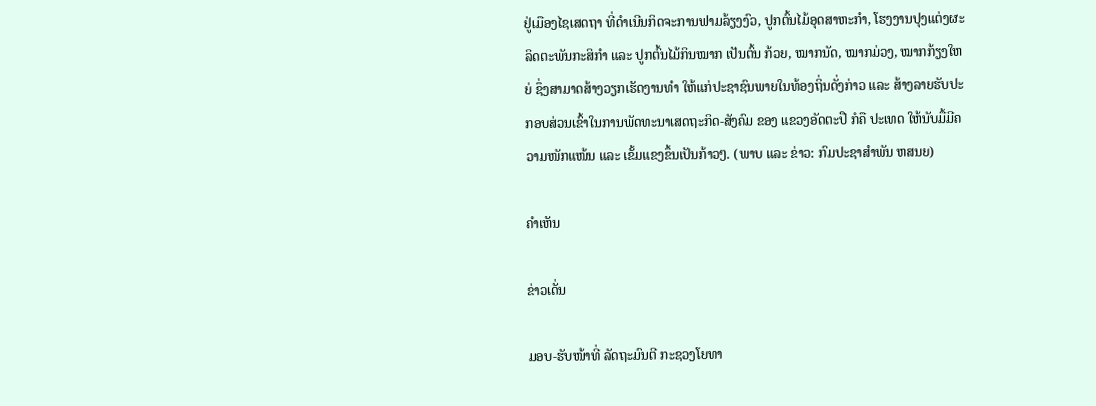ຢູ່ເມືອງໄຊເສດຖາ ທີ່ດຳເນີນກິດຈະການຟາມລ້ຽງງົວ, ປູກຕົ້ນໄມ້ອຸດສາຫະກຳ, ໂຮງງານປຸງແຕ່ງຜະລິດຕະພັນກະສິກຳ ແລະ ປູກຕົ້ນໄມ້ກິນໝາກ ເປັນຕົ້ນ ກ້ວຍ, ໝາກນັດ, ໝາກມ່ວງ, ໝາກກ້ຽງໃຫຍ່ ຊຶ່ງສາມາດສ້າງວຽກເຮັດງານທໍາ ໃຫ້ແກ່ປະຊາຊົນພາຍໃນທ້ອງຖິ່ນດັ່ງກ່າວ ແລະ ສ້າງລາຍຮັບປະກອບສ່ວນເຂົ້າໃນການພັດທະນາເສດຖະກິດ-ສັງຄົມ ຂອງ ແຂວງອັດຕະປື ກໍຄື ປະເທດ ໃຫ້ນັບມື້ມີຄວາມໜັກແໜ້ນ ແລະ ເຂັ້ມແຂງຂຶ້ນເປັນກ້າວໆ. (ພາບ ແລະ ຂ່າວ: ກົມປະຊາສຳພັນ ຫສນຍ)

ຄໍາເຫັນ

ຂ່າວເດັ່ນ

ມອບ-ຮັບໜ້າທີ່ ລັດຖະມົນຕີ ກະຊວງໂຍທາ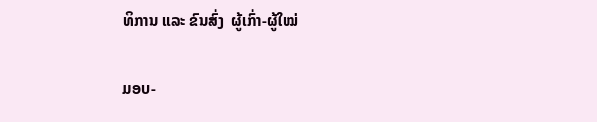ທິການ ແລະ ຂົນສົ່ງ  ຜູ້ເກົ່າ-ຜູ້ໃໝ່

ມອບ-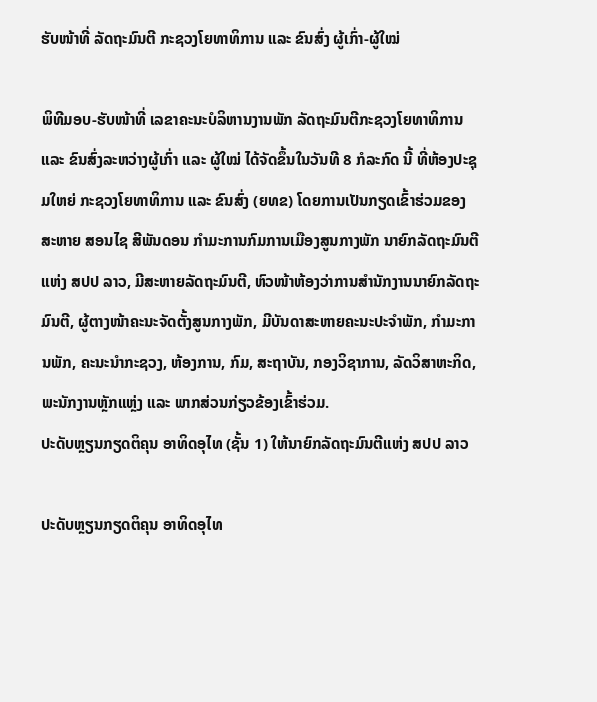ຮັບໜ້າທີ່ ລັດຖະມົນຕີ ກະຊວງໂຍທາທິການ ແລະ ຂົນສົ່ງ ຜູ້ເກົ່າ-ຜູ້ໃໝ່

ພິທີມອບ-ຮັບໜ້າທີ່ ເລຂາຄະນະບໍລິຫານງານພັກ ລັດຖະມົນຕີກະຊວງໂຍທາທິການ ແລະ ຂົນສົ່ງລະຫວ່າງຜູ້ເກົ່າ ແລະ ຜູ້ໃໝ່ ໄດ້ຈັດຂຶ້ນໃນວັນທີ 8 ກໍລະກົດ ນີ້ ທີ່ຫ້ອງປະຊຸມໃຫຍ່ ກະຊວງໂຍທາທິການ ແລະ ຂົນສົ່ງ (ຍທຂ) ໂດຍການເປັນກຽດເຂົ້າຮ່ວມຂອງ ສະຫາຍ ສອນໄຊ ສີພັນດອນ ກໍາມະການກົມການເມືອງສູນກາງພັກ ນາຍົກລັດຖະມົນຕີແຫ່ງ ສປປ ລາວ, ມີສະຫາຍລັດຖະມົນຕີ, ຫົວໜ້າຫ້ອງວ່າການສໍານັກງານນາຍົກລັດຖະມົນຕີ, ຜູ້ຕາງໜ້າຄະນະຈັດຕັ້ງສູນກາງພັກ, ມີບັນດາສະຫາຍຄະນະປະຈຳພັກ, ກຳມະການພັກ, ຄະນະນໍາກະຊວງ, ຫ້ອງການ, ກົມ, ສະຖາບັນ, ກອງວິຊາການ, ລັດວິສາຫະກິດ, ພະນັກງານຫຼັກແຫຼ່ງ ແລະ ພາກສ່ວນກ່ຽວຂ້ອງເຂົ້າຮ່ວມ.
ປະດັບຫຼຽນກຽດຕິຄຸນ ອາທິດອຸໄທ (ຊັ້ນ 1) ໃຫ້ນາຍົກລັດຖະມົນຕີແຫ່ງ ສປປ ລາວ

ປະດັບຫຼຽນກຽດຕິຄຸນ ອາທິດອຸໄທ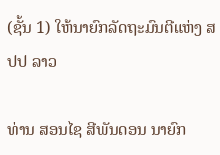(ຊັ້ນ 1) ໃຫ້ນາຍົກລັດຖະມົນຕີແຫ່ງ ສປປ ລາວ

ທ່ານ ສອນໄຊ ສີພັນດອນ ນາຍົກ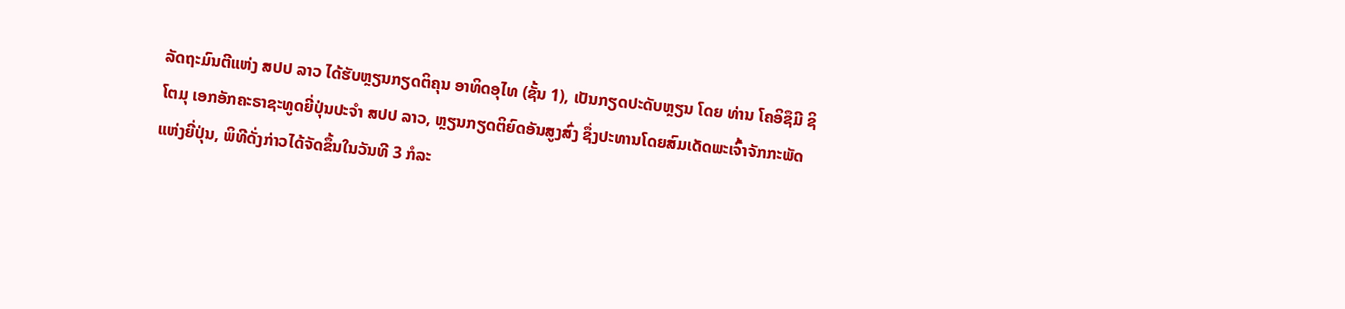ລັດຖະມົນຕີແຫ່ງ ສປປ ລາວ ໄດ້ຮັບຫຼຽນກຽດຕິຄຸນ ອາທິດອຸໄທ (ຊັ້ນ 1), ເປັນກຽດປະດັບຫຼຽນ ໂດຍ ທ່ານ ໂຄອິຊຶມີ ຊິໂຕມຸ ເອກອັກຄະຣາຊະທູດຍີ່ປຸ່ນປະຈຳ ສປປ ລາວ, ຫຼຽນກຽດຕິຍົດອັນສູງສົ່ງ ຊຶ່ງປະທານໂດຍສົມເດັດພະເຈົ້າຈັກກະພັດແຫ່ງຍີ່ປຸ່ນ, ພິທີດັ່ງກ່າວໄດ້ຈັດຂຶ້ນໃນວັນທີ 3 ກໍລະ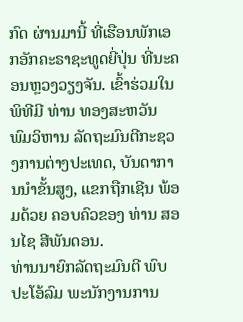ກົດ ຜ່ານມານີ້ ທີ່ເຮືອນພັກເອກອັກຄະຣາຊະທູດຍີ່ປຸ່ນ ທີ່ນະຄອນຫຼວງວຽງຈັນ. ເຂົ້າຮ່ວມໃນພິທີມີ ທ່ານ ທອງສະຫວັນ ພົມວິຫານ ລັດຖະມົນຕີກະຊວງການຕ່າງປະເທດ, ບັນດາການນໍາຂັ້ນສູງ, ແຂກຖືກເຊີນ ພ້ອມດ້ວຍ ຄອບຄົວຂອງ ທ່ານ ສອນໄຊ ສີພັນດອນ.
ທ່ານນາຍົກລັດຖະມົນຕີ ພົບປະໂອ້ລົມ ພະນັກງານການ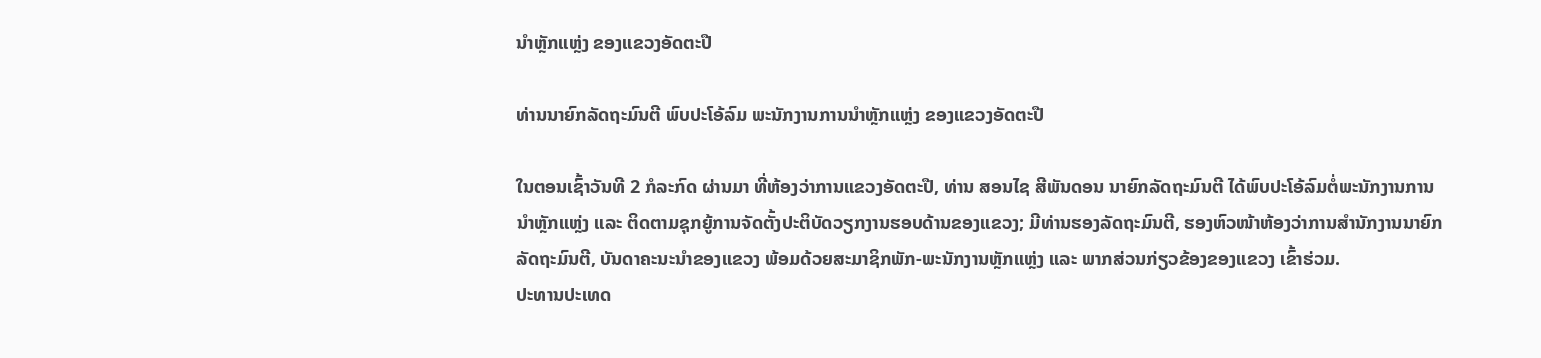ນໍາຫຼັກແຫຼ່ງ ຂອງແຂວງອັດຕະປື

ທ່ານນາຍົກລັດຖະມົນຕີ ພົບປະໂອ້ລົມ ພະນັກງານການນໍາຫຼັກແຫຼ່ງ ຂອງແຂວງອັດຕະປື

ໃນຕອນເຊົ້າວັນທີ 2 ກໍລະກົດ ຜ່ານມາ ທີ່ຫ້ອງວ່າການແຂວງອັດຕະປື, ທ່ານ ສອນໄຊ ສີພັນດອນ ນາຍົກລັດຖະມົນຕີ ໄດ້ພົບປະໂອ້ລົມຕໍ່ພະນັກງານການນຳຫຼັກແຫຼ່ງ ແລະ ຕິດຕາມຊຸກຍູ້ການຈັດຕັ້ງປະຕິບັດວຽກງານຮອບດ້ານຂອງແຂວງ; ມີທ່ານຮອງລັດຖະມົນຕີ, ຮອງຫົວໜ້າຫ້ອງວ່າການສຳນັກງານນາຍົກລັດຖະມົນຕີ, ບັນດາຄະນະນຳຂອງແຂວງ ພ້ອມດ້ວຍສະມາຊິກພັກ-ພະນັກງານຫຼັກແຫຼ່ງ ແລະ ພາກສ່ວນກ່ຽວຂ້ອງຂອງແຂວງ ເຂົ້າຮ່ວມ.
ປະທານປະເທດ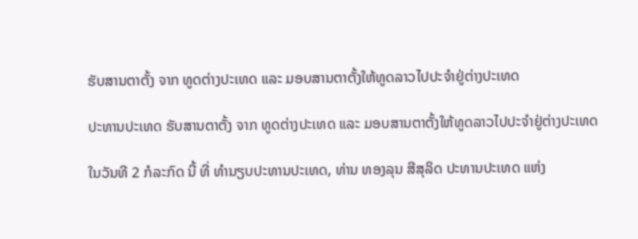ຮັບສານຕາຕັ້ງ ຈາກ ທູດຕ່າງປະເທດ ແລະ ມອບສານຕາຕັ້ງໃຫ້ທູດລາວໄປປະຈຳຢູ່ຕ່າງປະເທດ

ປະທານປະເທດ ຮັບສານຕາຕັ້ງ ຈາກ ທູດຕ່າງປະເທດ ແລະ ມອບສານຕາຕັ້ງໃຫ້ທູດລາວໄປປະຈຳຢູ່ຕ່າງປະເທດ

ໃນວັນທີ 2 ກໍລະກົດ ນີ້ ທີ່ ທໍານຽບປະທານປະເທດ, ທ່ານ ທອງລຸນ ສີສຸລິດ ປະທານປະເທດ ແຫ່ງ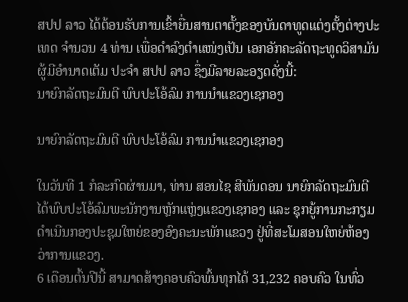ສປປ ລາວ ໄດ້ຕ້ອນຮັບການເຂົ້າຍື່ນສານຕາຕັ້ງຂອງບັນດາທູດແຕ່ງຕັ້ງຕ່າງປະເທດ ຈໍານວນ 4 ທ່ານ ເພື່ອດໍາລົງຕໍາແໜ່ງເປັນ ເອກອັກຄະລັດຖະທູດວິສາມັນຜູ້ມີອໍານາດເຕັມ ປະຈໍາ ສປປ ລາວ ຊຶ່ງມີລາຍລະອຽດດັ່ງນີ້:
ນາຍົກລັດຖະມົນຕີ ພົບປະໂອ້ລົມ ການນໍາແຂວງເຊກອງ

ນາຍົກລັດຖະມົນຕີ ພົບປະໂອ້ລົມ ການນໍາແຂວງເຊກອງ

ໃນວັນທີ 1 ກໍລະກົດຜ່ານມາ, ທ່ານ ສອນໄຊ ສີພັນດອນ ນາຍົກລັດຖະມົນຕີ ໄດ້ພົບປະໂອ້ລົມພະນັກງານຫຼັກແຫຼ່ງແຂວງເຊກອງ ແລະ ຊຸກຍູ້ການກະກຽມດຳເນີນກອງປະຊຸມໃຫຍ່ຂອງອົງຄະນະພັກແຂວງ ຢູ່ທີ່ສະໂມສອນໃຫຍ່ຫ້ອງວ່າການແຂວງ.
6 ເດືອນຕົ້ນປີນີ້ ສາມາດສ້າງຄອບຄົວພົ້ນທຸກໄດ້ 31,232 ຄອບຄົວ ໃນທົ່ວ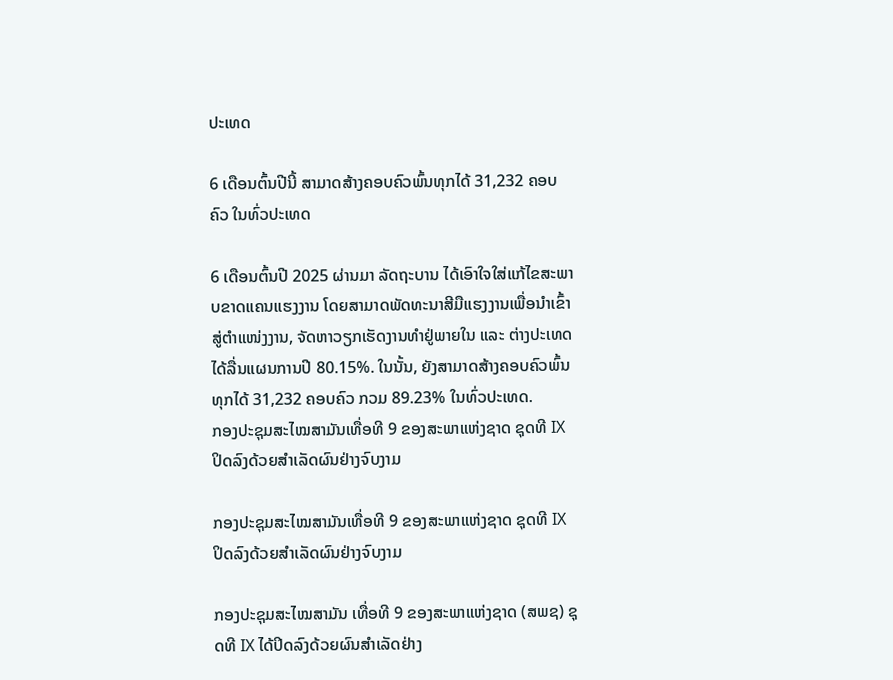ປະເທດ

6 ເດືອນຕົ້ນປີນີ້ ສາມາດສ້າງຄອບຄົວພົ້ນທຸກໄດ້ 31,232 ຄອບຄົວ ໃນທົ່ວປະເທດ

6 ເດືອນຕົ້ນປີ 2025 ຜ່ານມາ ລັດຖະບານ ໄດ້ເອົາໃຈໃສ່ແກ້ໄຂສະພາບຂາດແຄນແຮງງານ ໂດຍສາມາດພັດທະນາສີມືແຮງງານເພື່ອນໍາເຂົ້າສູ່ຕຳແໜ່ງງານ, ຈັດຫາວຽກເຮັດງານທໍາຢູ່ພາຍໃນ ແລະ ຕ່າງປະເທດ ໄດ້ລື່ນແຜນການປີ 80.15%. ໃນນັ້ນ, ຍັງສາມາດສ້າງຄອບຄົວພົ້ນທຸກໄດ້ 31,232 ຄອບຄົວ ກວມ 89.23% ໃນທົ່ວປະເທດ.
ກອງປະຊຸມສະໄໝສາມັນເທື່ອທີ 9 ຂອງສະພາແຫ່ງຊາດ ຊຸດທີ IX ປິດລົງດ້ວຍສໍາເລັດຜົນຢ່າງຈົບງາມ

ກອງປະຊຸມສະໄໝສາມັນເທື່ອທີ 9 ຂອງສະພາແຫ່ງຊາດ ຊຸດທີ IX ປິດລົງດ້ວຍສໍາເລັດຜົນຢ່າງຈົບງາມ

ກອງປະຊຸມສະໄໝສາມັນ ເທື່ອທີ 9 ຂອງສະພາແຫ່ງຊາດ (ສພຊ) ຊຸດທີ IX ໄດ້ປິດລົງດ້ວຍຜົນສຳເລັດຢ່າງ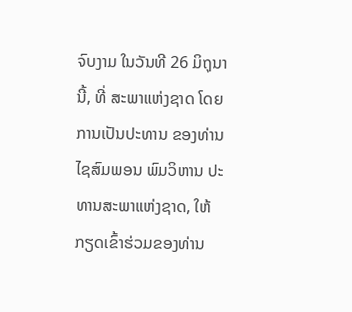ຈົບງາມ ໃນວັນທີ 26 ມິຖຸນານີ້, ທີ່ ສະພາແຫ່ງຊາດ ໂດຍການເປັນປະທານ ຂອງທ່ານ ໄຊສົມພອນ ພົມວິຫານ ປະທານສະພາແຫ່ງຊາດ, ໃຫ້ກຽດເຂົ້າຮ່ວມຂອງທ່ານ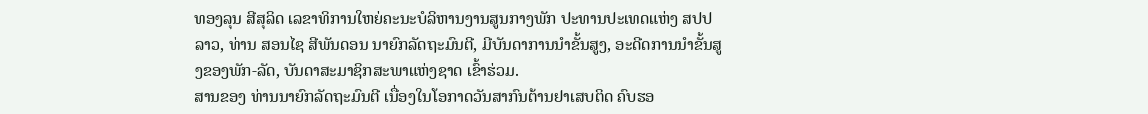ທອງລຸນ ສີສຸລິດ ເລຂາທິການໃຫຍ່ຄະນະບໍລິຫານງານສູນກາງພັກ ປະທານປະເທດແຫ່ງ ສປປ ລາວ, ທ່ານ ສອນໄຊ ສີພັນດອນ ນາຍົກລັດຖະມົນຕີ, ມີບັນດາການນໍາຂັ້ນສູງ, ອະດີດການນໍາຂັ້ນສູງຂອງພັກ-ລັດ, ບັນດາສະມາຊິກສະພາແຫ່ງຊາດ ເຂົ້າຮ່ວມ.
ສານຂອງ ທ່ານນາຍົກລັດຖະມົນຕີ ເນື່ອງໃນໂອກາດວັນສາກົນຕ້ານຢາເສບຕິດ ຄົບຮອ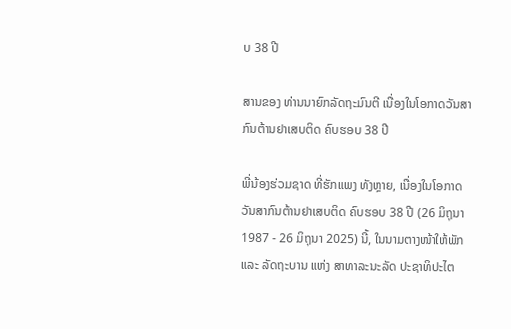ບ 38 ປີ

ສານຂອງ ທ່ານນາຍົກລັດຖະມົນຕີ ເນື່ອງໃນໂອກາດວັນສາກົນຕ້ານຢາເສບຕິດ ຄົບຮອບ 38 ປີ

ພີ່ນ້ອງຮ່ວມຊາດ ທີ່ຮັກແພງ ທັງຫຼາຍ, ເນື່ອງໃນໂອກາດ ວັນສາກົນຕ້ານຢາເສບຕິດ ຄົບຮອບ 38 ປີ (26 ມິຖຸນາ 1987 - 26 ມິຖຸນາ 2025) ນີ້, ໃນນາມຕາງໜ້າໃຫ້ພັກ ແລະ ລັດຖະບານ ແຫ່ງ ສາທາລະນະລັດ ປະຊາທິປະໄຕ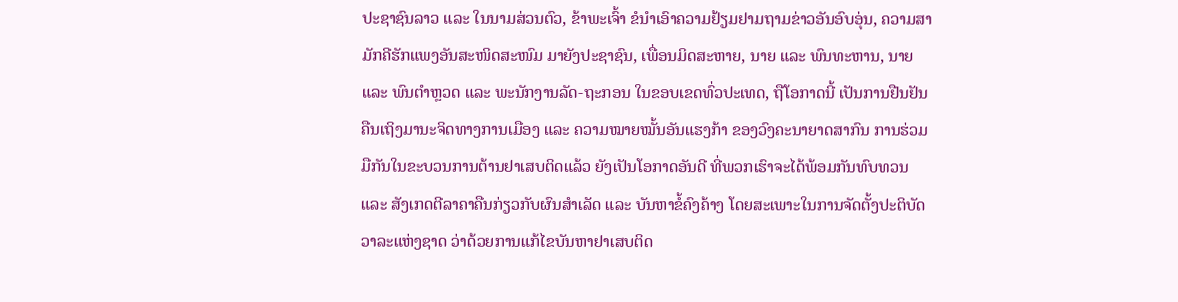ປະຊາຊົນລາວ ແລະ ໃນນາມສ່ວນຕົວ, ຂ້າພະເຈົ້າ ຂໍນໍາເອົາຄວາມຢ້ຽມຢາມຖາມຂ່າວອັນອົບອຸ່ນ, ຄວາມສາມັກຄີຮັກແພງອັນສະໜິດສະໜົມ ມາຍັງປະຊາຊົນ, ເພື່ອນມິດສະຫາຍ, ນາຍ ແລະ ພົນທະຫານ, ນາຍ ແລະ ພົນຕໍາຫຼວດ ແລະ ພະນັກງານລັດ-ຖະກອນ ໃນຂອບເຂດທົ່ວປະເທດ, ຖືໂອກາດນີ້ ເປັນການຢືນຢັນຄືນເຖິງມານະຈິດທາງການເມືອງ ແລະ ຄວາມໝາຍໝັ້ນອັນແຮງກ້າ ຂອງວົງຄະນາຍາດສາກົນ ການຮ່ວມມືກັນໃນຂະບວນການຕ້ານຢາເສບຕິດແລ້ວ ຍັງເປັນໂອກາດອັນດີ ທີ່ພວກເຮົາຈະໄດ້ພ້ອມກັນທົບທວນ ແລະ ສັງເກດຕີລາຄາຄືນກ່ຽວກັບຜົນສໍາເລັດ ແລະ ບັນຫາຂໍ້ຄົງຄ້າງ ໂດຍສະເພາະໃນການຈັດຕັ້ງປະຕິບັດວາລະແຫ່ງຊາດ ວ່າດ້ວຍການແກ້ໄຂບັນຫາຢາເສບຕິດ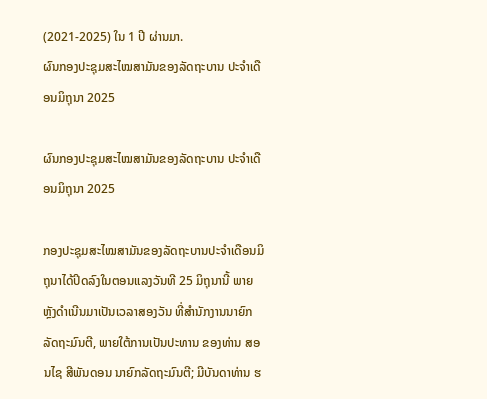(2021-2025) ໃນ 1 ປີ ຜ່ານມາ.
ຜົນກອງປະຊຸມສະໄໝສາມັນຂອງລັດຖະບານ ປະຈຳເດືອນມິຖຸນາ 2025

ຜົນກອງປະຊຸມສະໄໝສາມັນຂອງລັດຖະບານ ປະຈຳເດືອນມິຖຸນາ 2025

ກອງປະຊຸມສະໄໝສາມັນຂອງລັດຖະບານປະຈຳເດືອນມິຖຸນາໄດ້ປິດລົງໃນຕອນແລງວັນທີ 25 ມິຖຸນານີ້ ພາຍຫຼັງດຳເນີນມາເປັນເວລາສອງວັນ ທີ່ສໍານັກງານນາຍົກລັດຖະມົນຕີ, ພາຍໃຕ້ການເປັນປະທານ ຂອງທ່ານ ສອນໄຊ ສີພັນດອນ ນາຍົກລັດຖະມົນຕີ; ມີບັນດາທ່ານ ຮ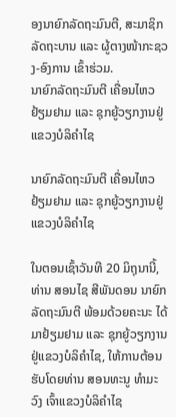ອງນາຍົກລັດຖະມົນຕີ, ສະມາຊິກລັດຖະບານ ແລະ ຜູ້ຕາງໜ້າກະຊວງ-ອົງການ ເຂົ້າຮ່ວມ.
ນາຍົກລັດຖະມົນຕີ ເຄື່ອນໄຫວຢ້ຽມຢາມ ແລະ ຊຸກຍູ້ວຽກງານຢູ່ແຂວງບໍລິຄຳໄຊ

ນາຍົກລັດຖະມົນຕີ ເຄື່ອນໄຫວຢ້ຽມຢາມ ແລະ ຊຸກຍູ້ວຽກງານຢູ່ແຂວງບໍລິຄຳໄຊ

ໃນຕອນເຊົ້າວັນທີ 20 ມິຖຸນານີ້, ທ່ານ ສອນໄຊ ສີພັນດອນ ນາຍົກລັດຖະມົນຕີ ພ້ອມດ້ວຍຄະນະ ໄດ້ມາຢ້ຽມຢາມ ແລະ ຊຸກຍູ້ວຽກງານຢູ່ແຂວງບໍລິຄຳໄຊ, ໃຫ້ການຕ້ອນຮັບໂດຍທ່ານ ສອນທະນູ ທຳມະວົງ ເຈົ້າແຂວງບໍລິຄຳໄຊ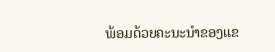ພ້ອມດ້ວຍຄະນະນຳຂອງແຂ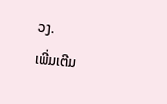ວງ.
ເພີ່ມເຕີມ